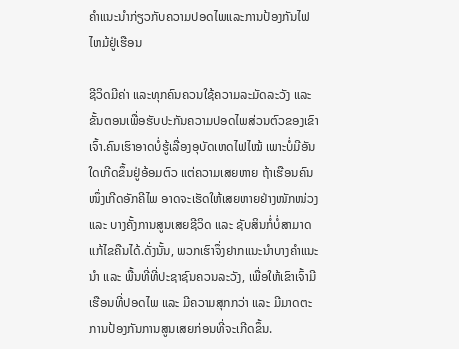ຄໍາແນະນໍາກ່ຽວກັບຄວາມປອດໄພແລະການປ້ອງກັນໄຟໄຫມ້ຢູ່ເຮືອນ

ຊີວິດມີຄ່າ ແລະທຸກຄົນຄວນໃຊ້ຄວາມລະມັດລະວັງ ແລະຂັ້ນຕອນເພື່ອຮັບປະກັນຄວາມປອດໄພສ່ວນຕົວຂອງເຂົາເຈົ້າ.ຄົນເຮົາອາດບໍ່ຮູ້ເລື່ອງອຸບັດເຫດໄຟໄໝ້ ເພາະບໍ່ມີອັນໃດເກີດຂຶ້ນຢູ່ອ້ອມຕົວ ແຕ່ຄວາມເສຍຫາຍ ຖ້າເຮືອນຄົນໜຶ່ງເກີດອັກຄີໄພ ອາດຈະເຮັດໃຫ້ເສຍຫາຍຢ່າງໜັກໜ່ວງ ແລະ ບາງຄັ້ງການສູນເສຍຊີວິດ ແລະ ຊັບສິນກໍ່ບໍ່ສາມາດແກ້ໄຂຄືນໄດ້.ດັ່ງນັ້ນ, ພວກເຮົາຈຶ່ງຢາກແນະນຳບາງຄຳແນະນຳ ແລະ ພື້ນທີ່ທີ່ປະຊາຊົນຄວນລະວັງ, ເພື່ອໃຫ້ເຂົາເຈົ້າມີເຮືອນທີ່ປອດໄພ ແລະ ມີຄວາມສຸກກວ່າ ແລະ ມີມາດຕະການປ້ອງກັນການສູນເສຍກ່ອນທີ່ຈະເກີດຂຶ້ນ.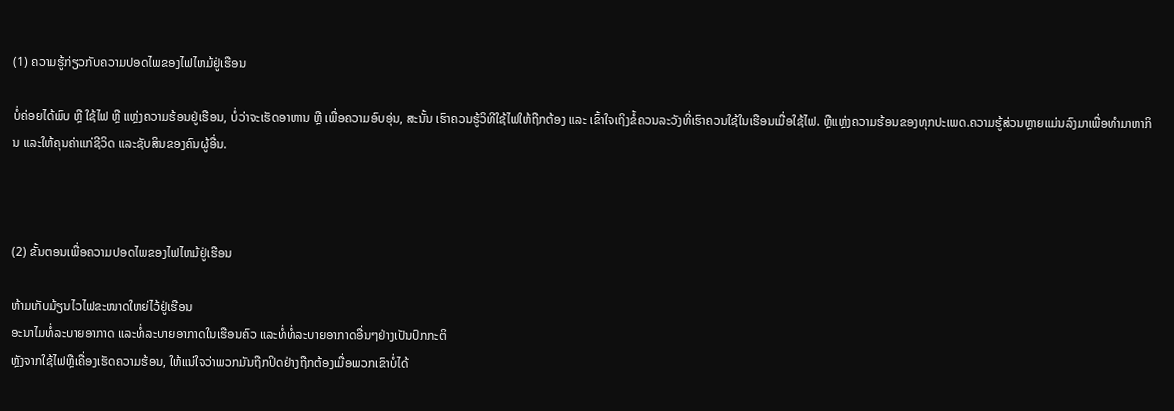(1) ຄວາມຮູ້ກ່ຽວກັບຄວາມປອດໄພຂອງໄຟໄຫມ້ຢູ່ເຮືອນ

ບໍ່ຄ່ອຍໄດ້ພົບ ຫຼື ໃຊ້ໄຟ ຫຼື ແຫຼ່ງຄວາມຮ້ອນຢູ່ເຮືອນ, ບໍ່ວ່າຈະເຮັດອາຫານ ຫຼື ເພື່ອຄວາມອົບອຸ່ນ, ສະນັ້ນ ເຮົາຄວນຮູ້ວິທີໃຊ້ໄຟໃຫ້ຖືກຕ້ອງ ແລະ ເຂົ້າໃຈເຖິງຂໍ້ຄວນລະວັງທີ່ເຮົາຄວນໃຊ້ໃນເຮືອນເມື່ອໃຊ້ໄຟ. ຫຼືແຫຼ່ງຄວາມຮ້ອນຂອງທຸກປະເພດ.ຄວາມຮູ້ສ່ວນຫຼາຍແມ່ນລົງມາເພື່ອທຳມາຫາກິນ ແລະໃຫ້ຄຸນຄ່າແກ່ຊີວິດ ແລະຊັບສິນຂອງຄົນຜູ້ອື່ນ.



(2) ຂັ້ນຕອນເພື່ອຄວາມປອດໄພຂອງໄຟໄຫມ້ຢູ່ເຮືອນ

ຫ້າມເກັບມ້ຽນໄວໄຟຂະໜາດໃຫຍ່ໄວ້ຢູ່ເຮືອນ
ອະນາໄມທໍ່ລະບາຍອາກາດ ແລະທໍ່ລະບາຍອາກາດໃນເຮືອນຄົວ ແລະທໍ່ທໍ່ລະບາຍອາກາດອື່ນໆຢ່າງເປັນປົກກະຕິ
ຫຼັງຈາກໃຊ້ໄຟຫຼືເຄື່ອງເຮັດຄວາມຮ້ອນ, ໃຫ້ແນ່ໃຈວ່າພວກມັນຖືກປິດຢ່າງຖືກຕ້ອງເມື່ອພວກເຂົາບໍ່ໄດ້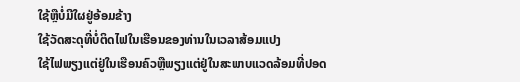ໃຊ້ຫຼືບໍ່ມີໃຜຢູ່ອ້ອມຂ້າງ
ໃຊ້ວັດສະດຸທີ່ບໍ່ຕິດໄຟໃນເຮືອນຂອງທ່ານໃນເວລາສ້ອມແປງ
ໃຊ້ໄຟພຽງແຕ່ຢູ່ໃນເຮືອນຄົວຫຼືພຽງແຕ່ຢູ່ໃນສະພາບແວດລ້ອມທີ່ປອດ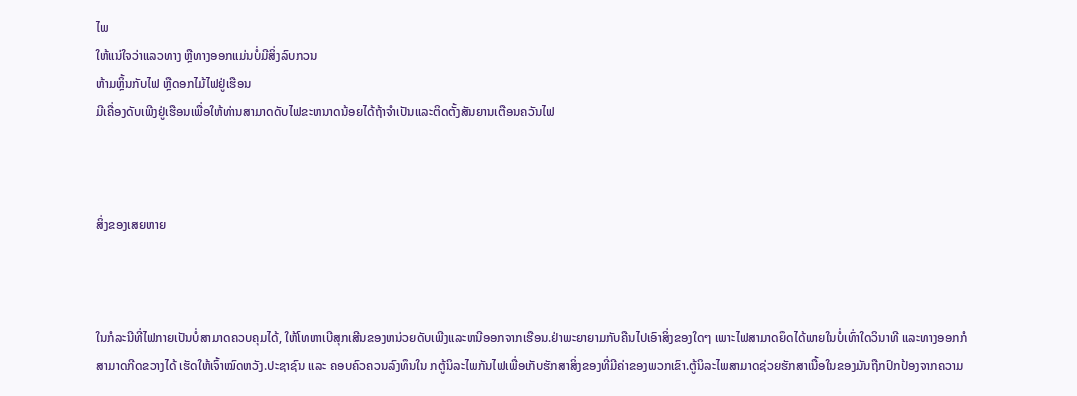ໄພ
ໃຫ້ແນ່ໃຈວ່າແລວທາງ ຫຼືທາງອອກແມ່ນບໍ່ມີສິ່ງລົບກວນ
ຫ້າມຫຼິ້ນກັບໄຟ ຫຼືດອກໄມ້ໄຟຢູ່ເຮືອນ
ມີເຄື່ອງດັບເພີງຢູ່ເຮືອນເພື່ອໃຫ້ທ່ານສາມາດດັບໄຟຂະຫນາດນ້ອຍໄດ້ຖ້າຈໍາເປັນແລະຕິດຕັ້ງສັນຍານເຕືອນຄວັນໄຟ



ສິ່ງຂອງເສຍຫາຍ



ໃນກໍລະນີທີ່ໄຟກາຍເປັນບໍ່ສາມາດຄວບຄຸມໄດ້, ໃຫ້ໂທຫາເບີສຸກເສີນຂອງຫນ່ວຍດັບເພີງແລະຫນີອອກຈາກເຮືອນ.ຢ່າພະຍາຍາມກັບຄືນໄປເອົາສິ່ງຂອງໃດໆ ເພາະໄຟສາມາດຍຶດໄດ້ພາຍໃນບໍ່ເທົ່າໃດວິນາທີ ແລະທາງອອກກໍສາມາດກີດຂວາງໄດ້ ເຮັດໃຫ້ເຈົ້າໝົດຫວັງ.ປະຊາຊົນ ແລະ ຄອບຄົວຄວນລົງທຶນໃນ ກຕູ້ນິລະໄພກັນໄຟເພື່ອເກັບຮັກສາສິ່ງຂອງທີ່ມີຄ່າຂອງພວກເຂົາ.ຕູ້ນິລະໄພສາມາດຊ່ວຍຮັກສາເນື້ອໃນຂອງມັນຖືກປົກປ້ອງຈາກຄວາມ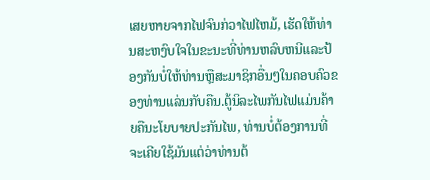ເສຍຫາຍຈາກໄຟຈົນກ່ວາໄຟໄຫມ້, ເຮັດໃຫ້ທ່ານສະຫງົບໃຈໃນຂະນະທີ່ທ່ານຫລົບຫນີແລະປ້ອງກັນບໍ່ໃຫ້ທ່ານຫຼືສະມາຊິກອື່ນໆໃນຄອບຄົວຂອງທ່ານແລ່ນກັບຄືນ.ຕູ້ນິລະໄພກັນໄຟແມ່ນຄ້າຍຄືນະໂຍບາຍປະກັນໄພ, ທ່ານບໍ່ຕ້ອງການທີ່ຈະເຄີຍໃຊ້ມັນແຕ່ວ່າທ່ານຕ້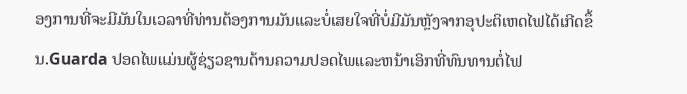ອງການທີ່ຈະມີມັນໃນເວລາທີ່ທ່ານຕ້ອງການມັນແລະບໍ່ເສຍໃຈທີ່ບໍ່ມີມັນຫຼັງຈາກອຸປະຕິເຫດໄຟໄດ້ເກີດຂຶ້ນ.Guarda ປອດໄພແມ່ນຜູ້ຊ່ຽວຊານດ້ານຄວາມປອດໄພແລະຫນ້າເອິກທີ່ທົນທານຕໍ່ໄຟ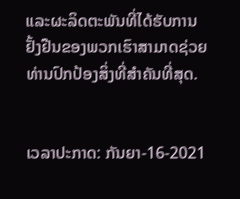ແລະຜະລິດຕະພັນທີ່ໄດ້ຮັບການຢັ້ງຢືນຂອງພວກເຮົາສາມາດຊ່ວຍທ່ານປົກປ້ອງສິ່ງທີ່ສໍາຄັນທີ່ສຸດ.


ເວລາປະກາດ: ກັນຍາ-16-2021